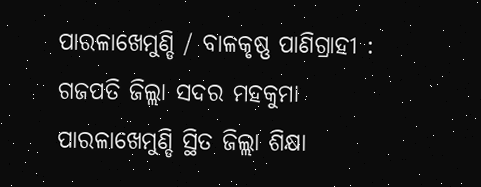ପାରଳାଖେମୁଣ୍ଡି / ବାଳକୃଷ୍ଣ ପାଣିଗ୍ରାହୀ : ଗଜପତି ଜିଲ୍ଲା ସଦର ମହକୁମା ପାରଳାଖେମୁଣ୍ଡି ସ୍ଥିତ ଜିଲ୍ଲା ଶିକ୍ଷା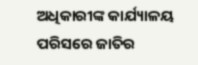ଅଧିକାରୀଙ୍କ କାର୍ଯ୍ୟାଳୟ ପରିସରେ ଜାତିର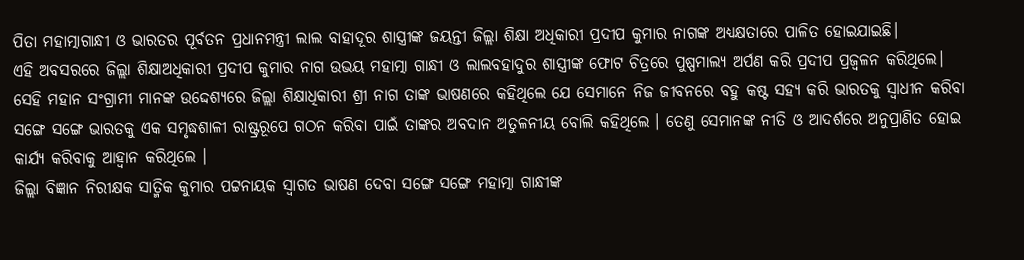ପିତା ମହାତ୍ମାଗାନ୍ଧୀ ଓ ଭାରତର ପୂର୍ବତନ ପ୍ରଧାନମନ୍ତ୍ରୀ ଲାଲ ବାହାଦୂର ଶାସ୍ତ୍ରୀଙ୍କ ଜୟନ୍ତୀ ଜିଲ୍ଲା ଶିକ୍ଷା ଅଧିକାରୀ ପ୍ରଦୀପ କୁମାର ନାଗଙ୍କ ଅଧ୍ୟକ୍ଷତାରେ ପାଳିତ ହୋଇଯାଇଛି।
ଏହି ଅବସରରେ ଜିଲ୍ଲା ଶିକ୍ଷାଅଧିକାରୀ ପ୍ରଦୀପ କୁମାର ନାଗ ଉଭୟ ମହାତ୍ମା ଗାନ୍ଧୀ ଓ ଲାଲବହାଦୁର ଶାସ୍ତ୍ରୀଙ୍କ ଫୋଟ ଚିତ୍ରରେ ପୁଷ୍ପମାଲ୍ୟ ଅର୍ପଣ କରି ପ୍ରଦୀପ ପ୍ରଜ୍ଵଳନ କରିଥିଲେ। ସେହି ମହାନ ସଂଗ୍ରାମୀ ମାନଙ୍କ ଉଦ୍ଦେଶ୍ୟରେ ଜିଲ୍ଲା ଶିକ୍ଷାଧିକାରୀ ଶ୍ରୀ ନାଗ ତାଙ୍କ ଭାଷଣରେ କହିଥିଲେ ଯେ ସେମାନେ ନିଜ ଜୀବନରେ ବହୁ କଷ୍ଟ ସହ୍ୟ କରି ଭାରତକୁ ସ୍ୱାଧୀନ କରିବା ସଙ୍ଗେ ସଙ୍ଗେ ଭାରତକୁ ଏକ ସମୃଦ୍ଧଶାଳୀ ରାଷ୍ଟ୍ରରୂପେ ଗଠନ କରିବା ପାଇଁ ତାଙ୍କର ଅବଦାନ ଅତୁଳନୀୟ ବୋଲି କହିଥିଲେ । ତେଣୁ ସେମାନଙ୍କ ନୀତି ଓ ଆଦର୍ଶରେ ଅନୁପ୍ରାଣିତ ହୋଇ କାର୍ଯ୍ୟ କରିବାକୁ ଆହ୍ବାନ କରିଥିଲେ ।
ଜିଲ୍ଲା ବିଜ୍ଞାନ ନିରୀକ୍ଷକ ସାତ୍ମିକ କୁମାର ପଟ୍ଟନାୟକ ସ୍ୱାଗତ ଭାଷଣ ଦେବା ସଙ୍ଗେ ସଙ୍ଗେ ମହାତ୍ମା ଗାନ୍ଧୀଙ୍କ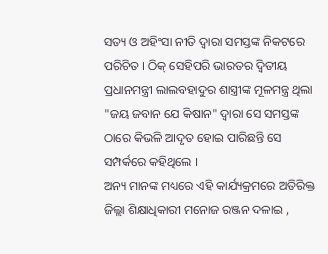ସତ୍ୟ ଓ ଅହିଂସା ନୀତି ଦ୍ବାରା ସମସ୍ତଙ୍କ ନିକଟରେ ପରିଚିତ । ଠିକ୍ ସେହିପରି ଭାରତର ଦ୍ବିତୀୟ ପ୍ରଧାନମନ୍ତ୍ରୀ ଲାଲବହାଦୁର ଶାସ୍ତ୍ରୀଙ୍କ ମୂଳମନ୍ତ୍ର ଥିଲା "ଜୟ ଜବାନ ଯେ କିଷାନ" ଦ୍ବାରା ସେ ସମସ୍ତଙ୍କ ଠାରେ କିଭଳି ଆଦୃତ ହୋଇ ପାରିଛନ୍ତି ସେ ସମ୍ପର୍କରେ କହିଥିଲେ ।
ଅନ୍ୟ ମାନଙ୍କ ମଧ୍ୟରେ ଏହି କାର୍ଯ୍ୟକ୍ରମରେ ଅତିରିକ୍ତ ଜିଲ୍ଲା ଶିକ୍ଷାଧିକାରୀ ମନୋଜ ରଞ୍ଜନ ଦଳାଇ ,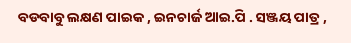ବଡବାବୁ ଲକ୍ଷଣ ପାଇକ , ଇନଚାର୍ଜ ଆଇ.ପି . ସଞ୍ଜୟ ପାତ୍ର ,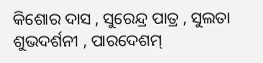କିଶୋର ଦାସ , ସୁରେନ୍ଦ୍ର ପାତ୍ର , ସୁଲତା ଶୁଭଦର୍ଶନୀ , ପାରଦେଶମ୍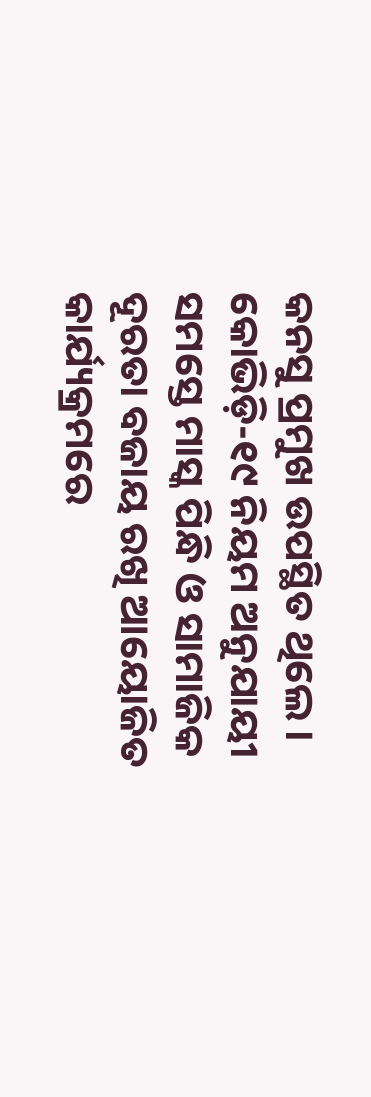କନସୁ ପ୍ରମୁଖ ଉପସ୍ଥିତ ଥିଲେ । କୋଭିଡ଼ି-୧୯ ନିୟମ ଅନୁଯାୟୀ ସମସ୍ତେ ମାସ୍କ ପିନ୍ଧି ଓ ସାମାଜିକ ଦୂରତା ବଜାୟ ରଖି ଆୟୋଜିତ କାର୍ଯ୍ୟକ୍ରମରେ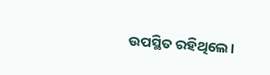ଉପସ୍ଥିତ ରହିଥିଲେ।